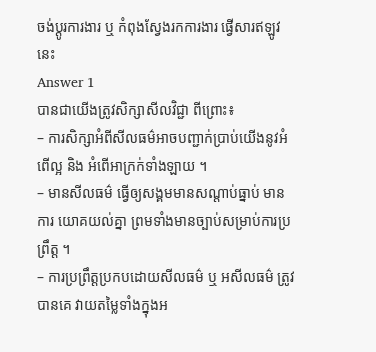ចង់ប្តូរការងារ ឬ កំពុងស្វែងរកការងារ ផ្វើសារឥឡូវនេះ
Answer 1
បានជាយើងត្រូវសិក្សាសីលវិជ្ជា ពីព្រោះ៖
– ការសិក្សាអំពីសីលធម៌អាចបញ្ជាក់ប្រាប់យើងនូវអំពើល្អ និង អំពើអាក្រក់ទាំងឡាយ ។
– មានសីលធម៌ ធ្វើឲ្យសង្គមមានសណ្តាប់ធ្នាប់ មានការ យោគយល់គ្នា ព្រមទាំងមានច្បាប់សម្រាប់ការប្រព្រឹត្ត ។
– ការប្រព្រឹត្តប្រកបដោយសីលធម៌ ឬ អសីលធម៌ ត្រូវបានគេ វាយតម្លៃទាំងក្នុងអ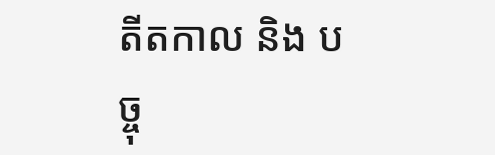តីតកាល និង បច្ចុ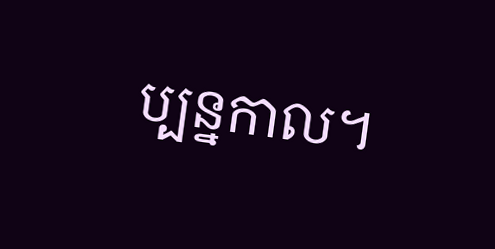ប្បន្នកាល។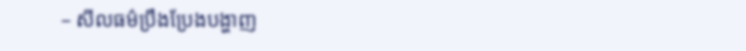– សីលធម៌ប្រឹងប្រែងបង្ហាញ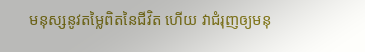មនុស្សនូវតម្លៃពិតនៃជីវិត ហើយ វាជំរុញឲ្យមនុ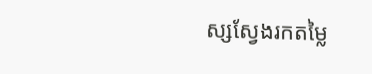ស្សស្វែងរកតម្លៃ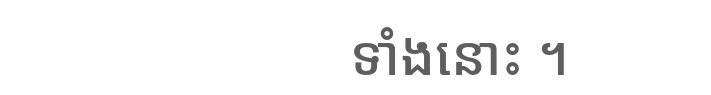ទាំងនោះ ។